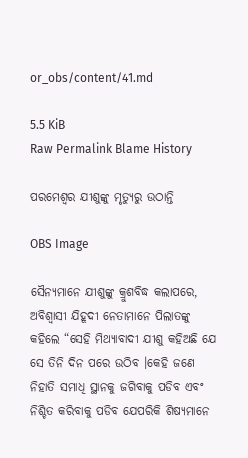or_obs/content/41.md

5.5 KiB
Raw Permalink Blame History

ପରମେଶ୍ଵର ଯୀଶୁଙ୍କୁ ମୃତ୍ୟୁରୁ ଉଠାନ୍ତି

OBS Image

ସୈନ୍ୟମାନେ ଯୀଶୁଙ୍କୁ କ୍ରୁଶବିଦ୍ଧ କଲାପରେ, ଅବିଶ୍ବାସୀ ଯିହୂଦୀ ନେତାମାନେ ପିଲାତଙ୍କୁ କହିଲେ “ସେହି ମିଥ୍ୟାବାଦୀ ଯୀଶୁ କହିଅଛି ଯେ ସେ ତିନି ଦିନ ପରେ ଉଠିବ ।କେହି ଜଣେ ନିହାତି ସମାଧି ସ୍ଥାନକୁ ଜଗିବାକୁ ପଡିବ ଏବଂ ନିଶ୍ଚିତ କରିବାକୁ ପଡିବ ଯେପରିକି ଶିଷ୍ୟମାନେ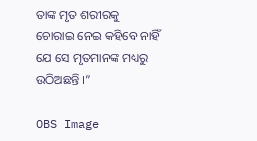ତାଙ୍କ ମୃତ ଶରୀରକୁ ଚୋରାଇ ନେଇ କହିବେ ନାହିଁ ଯେ ସେ ମୃତମାନଙ୍କ ମଧ୍ୟରୁ ଉଠିଅଛନ୍ତି ।”

OBS Image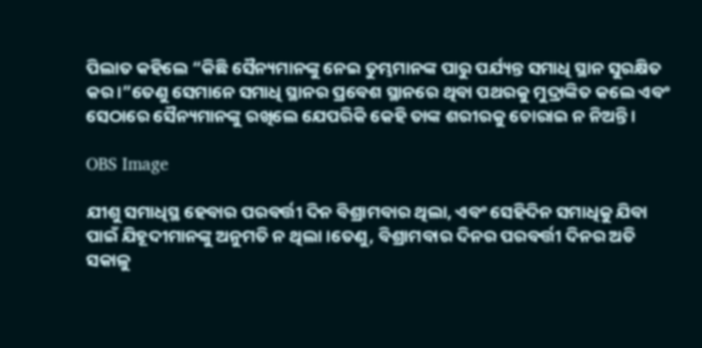ପିଲାତ କହିଲେ “କିଛି ସୈନ୍ୟମାନଙ୍କୁ ନେଇ ତୁମ୍ଭମାନଙ୍କ ପାରୁ ପର୍ଯ୍ୟନ୍ତ ସମାଧି ସ୍ଥାନ ସୁରକ୍ଷିତ କର ।”ତେଣୁ ସେମାନେ ସମାଧି ସ୍ଥାନର ପ୍ରବେଶ ସ୍ଥାନରେ ଥିବା ପଥରକୁ ମୁଦ୍ରାଙ୍କିତ କଲେ ଏବଂ ସେଠାରେ ସୈନ୍ୟମାନଙ୍କୁ ରଖିଲେ ଯେପରିକି କେହି ତାଙ୍କ ଶରୀରକୁ ଚୋରାଇ ନ ନିଅନ୍ତି ।

OBS Image

ଯୀଶୁ ସମାଧିସ୍ଥ ହେବାର ପରବର୍ତ୍ତୀ ଦିନ ବିଶ୍ରାମବାର ଥିଲା, ଏବଂ ସେହିଦିନ ସମାଧିକୁ ଯିବା ପାଇଁ ଯିହୂଦୀମାନଙ୍କୁ ଅନୁମତି ନ ଥିଲା ।ତେଣୁ, ବିଶ୍ରାମବାର ଦିନର ପରବର୍ତ୍ତୀ ଦିନର ଅତି ସକାଳୁ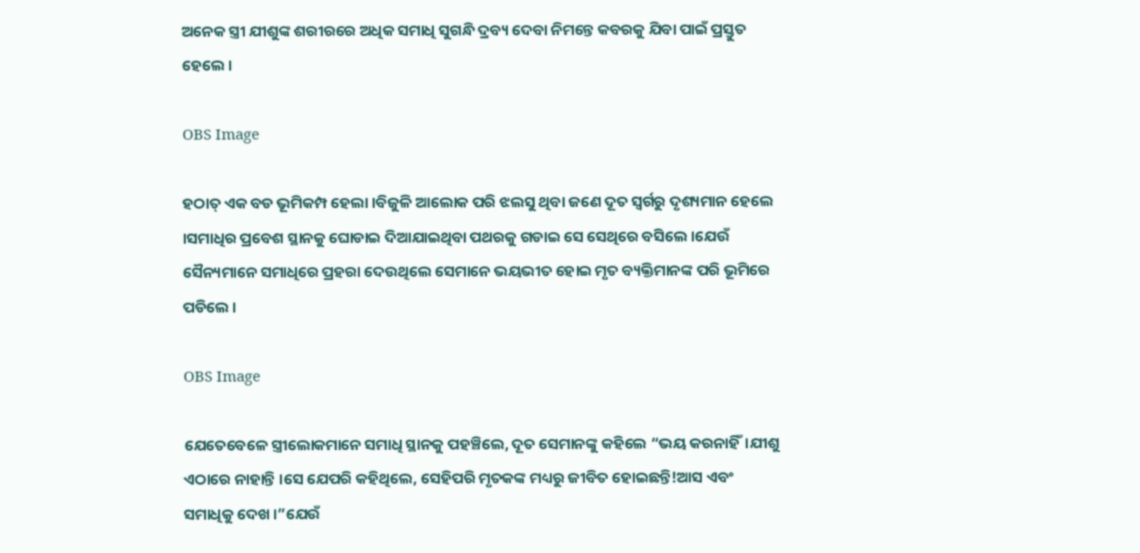ଅନେକ ସ୍ତ୍ରୀ ଯୀଶୁଙ୍କ ଶରୀରରେ ଅଧିକ ସମାଧି ସୁଗନ୍ଧି ଦ୍ରବ୍ୟ ଦେବା ନିମନ୍ତେ କବରକୁ ଯିବା ପାଇଁ ପ୍ରସ୍ତୁତ ହେଲେ ।

OBS Image

ହଠାତ୍ ଏକ ବଡ ଭୂମିକମ୍ପ ହେଲା ।ବିଜୁଳି ଆଲୋକ ପରି ଝଲସୁ ଥିବା ଜଣେ ଦୂତ ସ୍ବର୍ଗରୁ ଦୃଶ୍ୟମାନ ହେଲେ ।ସମାଧିର ପ୍ରବେଶ ସ୍ଥାନକୁ ଘୋଡାଇ ଦିଆଯାଇଥିବା ପଥରକୁ ଗଡାଇ ସେ ସେଥିରେ ବସିଲେ ।ଯେଉଁ ସୈନ୍ୟମାନେ ସମାଧିରେ ପ୍ରହରା ଦେଉଥିଲେ ସେମାନେ ଭୟଭୀତ ହୋଇ ମୃତ ବ୍ୟକ୍ତିମାନଙ୍କ ପରି ଭୂମିରେ ପଡିଲେ ।

OBS Image

ଯେତେବେଳେ ସ୍ତ୍ରୀଲୋକମାନେ ସମାଧି ସ୍ଥାନକୁ ପହଞ୍ଚିଲେ, ଦୂତ ସେମାନଙ୍କୁ କହିଲେ “ଭୟ କରନାହିଁ।ଯୀଶୁ ଏଠାରେ ନାହାନ୍ତି ।ସେ ଯେପରି କହିଥିଲେ, ସେହିପରି ମୃତକଙ୍କ ମଧ୍ୟରୁ ଜୀବିତ ହୋଇଛନ୍ତି!ଆସ ଏବଂ ସମାଧିକୁ ଦେଖ ।”ଯେଉଁ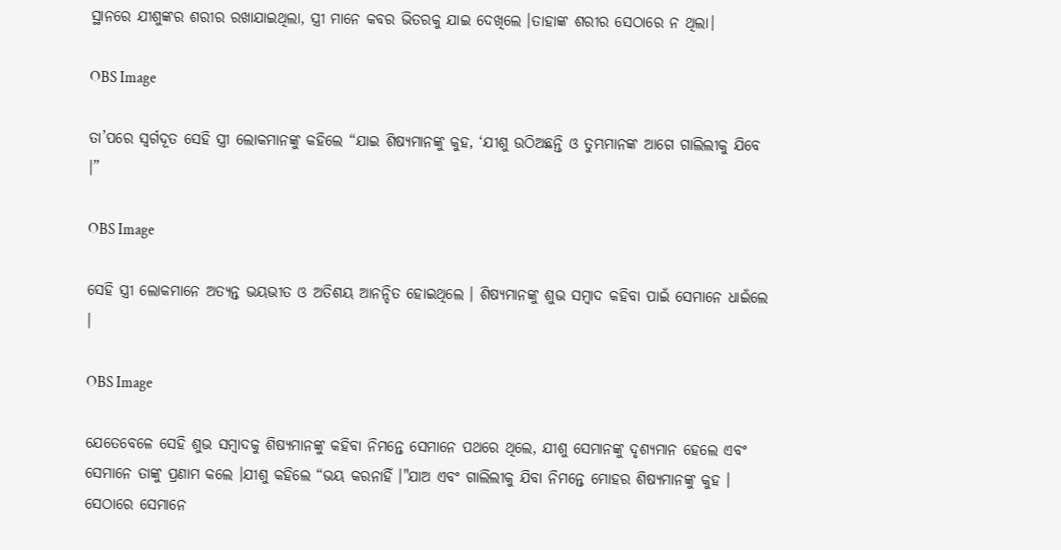ସ୍ଥାନରେ ଯୀଶୁଙ୍କର ଶରୀର ରଖାଯାଇଥିଲା, ସ୍ତ୍ରୀ ମାନେ କବର ଭିତରକୁ ଯାଇ ଦେଖିଲେ ।ତାହାଙ୍କ ଶରୀର ସେଠାରେ ନ ଥିଲା।

OBS Image

ତା’ପରେ ସ୍ଵର୍ଗଦୂତ ସେହି ସ୍ତ୍ରୀ ଲୋକମାନଙ୍କୁ କହିଲେ “ଯାଇ ଶିଷ୍ୟମାନଙ୍କୁ କୁହ, ‘ଯୀଶୁ ଉଠିଅଛନ୍ତି ଓ ତୁମ୍ଭମାନଙ୍କ ଆଗେ ଗାଲିଲୀକୁ ଯିବେ ।”

OBS Image

ସେହି ସ୍ତ୍ରୀ ଲୋକମାନେ ଅତ୍ୟନ୍ତ ଭୟଭୀତ ଓ ଅତିଶୟ ଆନନ୍ଦିତ ହୋଇଥିଲେ । ଶିଷ୍ୟମାନଙ୍କୁ ଶୁଭ ସମ୍ବାଦ କହିବା ପାଇଁ ସେମାନେ ଧାଇଁଲେ ।

OBS Image

ଯେତେବେଳେ ସେହି ଶୁଭ ସମ୍ବାଦକୁ ଶିଷ୍ୟମାନଙ୍କୁ କହିବା ନିମନ୍ତେ ସେମାନେ ପଥରେ ଥିଲେ, ଯୀଶୁ ସେମାନଙ୍କୁ ଦୃଶ୍ୟମାନ ହେଲେ ଏବଂ ସେମାନେ ତାଙ୍କୁ ପ୍ରଣାମ କଲେ ।ଯୀଶୁ କହିଲେ “ଭୟ କରନାହିଁ ।"ଯାଅ ଏବଂ ଗାଲିଲୀକୁ ଯିବା ନିମନ୍ତେ ମୋହର ଶିଷ୍ୟମାନଙ୍କୁ କୁହ । ସେଠାରେ ସେମାନେ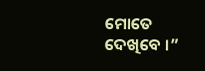ମୋତେ ଦେଖିବେ ।”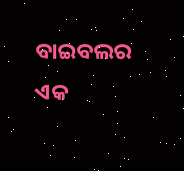ବାଇବଲର ଏକ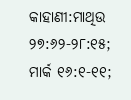କାହାଣୀ:ମାଥିଉ ୨୭:୬୨-୨୮:୧୫; ମାର୍କ ୧୬:୧-୧୧;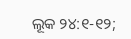ଲୂକ ୨୪:୧-୧୨;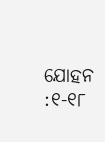ଯୋହନ :୧-୧୮